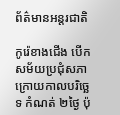ព័ត៌មានអន្តរជាតិ

កូរ៉េខាងជើង បើកសម័យប្រជុំសភា ក្រោយកាលបរិច្ឆេទ កំណត់ ២ថ្ងៃ ប៉ុ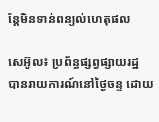ន្ដែមិនទាន់ពន្យល់ហេតុផល

សេអ៊ូល៖ ប្រព័ន្ធផ្សព្វផ្សាយរដ្ឋ បានរាយការណ៍នៅថ្ងៃចន្ទ ដោយ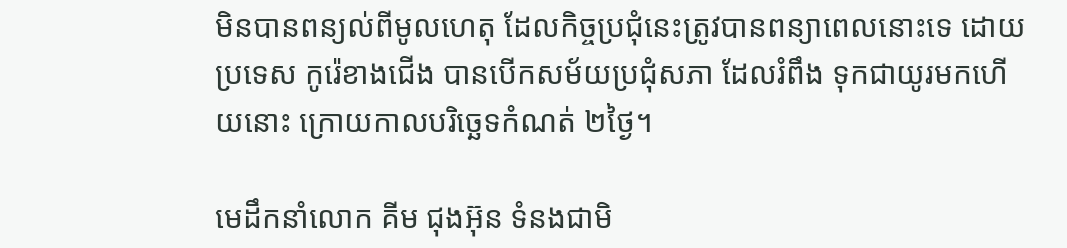មិនបានពន្យល់ពីមូលហេតុ ដែលកិច្ចប្រជុំនេះត្រូវបានពន្យាពេលនោះទេ ដោយប្រទេស កូរ៉េខាងជើង បានបើកសម័យប្រជុំសភា ដែលរំពឹង ទុកជាយូរមកហើយនោះ ក្រោយកាលបរិច្ឆេទកំណត់ ២ថ្ងៃ។

មេដឹកនាំលោក គីម ជុងអ៊ុន ទំនងជាមិ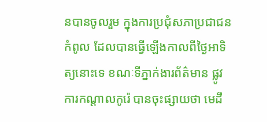នបានចូលរួម ក្នុងការប្រជុំសភាប្រជាជនកំពូល ដែលបានធ្វើឡើងកាលពីថ្ងៃអាទិត្យនោះទេ ខណៈទីភ្នាក់ងារព័ត៌មាន ផ្លូវការកណ្តាលកូរ៉េ បានចុះផ្សាយថា មេដឹ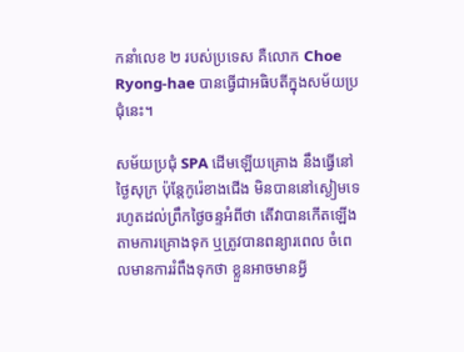កនាំលេខ ២ របស់ប្រទេស គឺលោក Choe Ryong-hae បានធ្វើជាអធិបតីក្នុងសម័យប្រជុំនេះ។

សម័យប្រជុំ SPA ដើមឡើយគ្រោង នឹងធ្វើនៅថ្ងៃសុក្រ ប៉ុន្តែកូរ៉េខាងជើង មិនបាននៅស្ងៀមទេរហូតដល់ព្រឹកថ្ងៃចន្ទអំពីថា តើវាបានកើតឡើងតាមការគ្រោងទុក ឬត្រូវបានពន្យារពេល ចំពេលមានការរំពឹងទុកថា ខ្លួនអាចមានអ្វី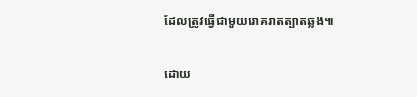ដែលត្រូវធ្វើជាមួយរោគរាតត្បាតឆ្លង៕

ដោយ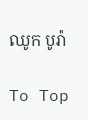ឈូក បូរ៉ា

To Top